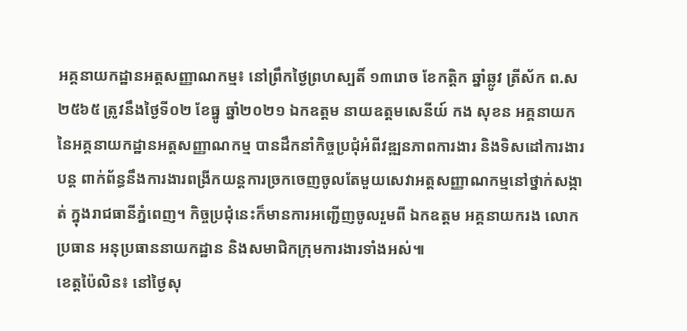អគ្គនាយកដ្ឋានអត្តសញ្ញាណកម្ម៖ នៅព្រឹកថ្ងៃព្រហស្បតិ៍ ១៣រោច ខែកត្តិក ឆ្នាំឆ្លូវ ត្រីស័ក ព.ស ២៥៦៥ ត្រូវនឹងថ្ងៃទី០២ ខែធ្នូ ឆ្នាំ២០២១ ឯកឧត្តម នាយឧត្តមសេនីយ៍ កង សុខន អគ្គនាយក នៃអគ្គនាយកដ្ឋានអត្តសញ្ញាណកម្ម បានដឹកនាំកិច្ចប្រជុំអំពីវឌ្ឍនភាពការងារ និងទិសដៅការងារបន្ត ពាក់ព័ន្ធនឹងការងារពង្រីកយន្តការច្រកចេញចូលតែមួយសេវាអត្តសញ្ញាណកម្មនៅថ្នាក់សង្កាត់ ក្នុងរាជធានីភ្នំពេញ។ កិច្ចប្រជុំនេះក៏មានការអញ្ជើញចូលរួមពី ឯកឧត្តម អគ្គនាយករង លោកប្រធាន អនុប្រធាននាយកដ្ឋាន និងសមាជិកក្រុមការងារទាំងអស់៕
ខេត្តប៉ៃលិន៖ នៅថ្ងៃសុ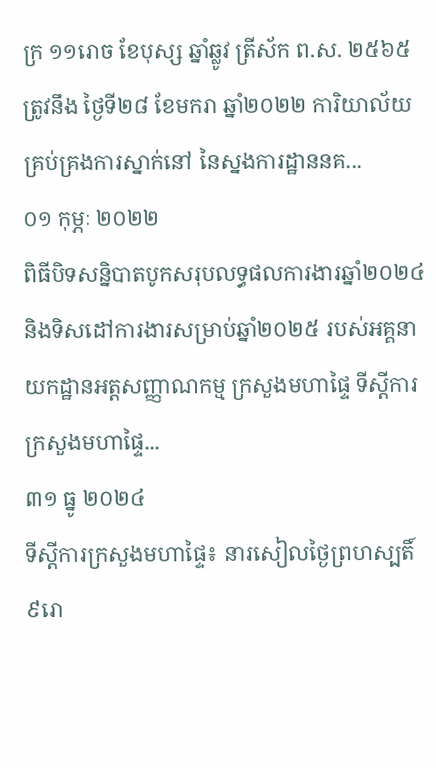ក្រ ១១រោច ខែបុស្ស ឆ្នាំឆ្លូវ ត្រីស័ក ព.ស. ២៥៦៥ ត្រូវនឹង ថ្ងៃទី២៨ ខែមករា ឆ្នាំ២០២២ ការិយាល័យគ្រប់គ្រងការស្នាក់នៅ នៃស្នងការដ្ឋាននគ...
០១ កុម្ភៈ ២០២២
ពិធីបិទសន្និបាតបូកសរុបលទ្ធផលការងារឆ្នាំ២០២៤ និងទិសដៅការងារសម្រាប់ឆ្នាំ២០២៥ របស់អគ្គនាយកដ្ឋានអត្តសញ្ញាណកម្ម ក្រសួងមហាផ្ទៃ ទីស្ដីការក្រសួងមហាផ្ទៃ...
៣១ ធ្នូ ២០២៤
ទីស្តីការក្រសួងមហាផ្ទៃ៖ នារសៀលថ្ងៃព្រហស្បតិ៍ ៩រោ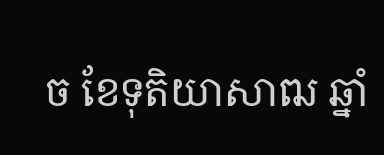ច ខែទុតិយាសាឍ ឆ្នាំ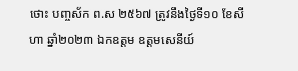ថោះ បញ្ចស័ក ព.ស ២៥៦៧ ត្រូវនឹងថ្ងៃទី១០ ខែសីហា ឆ្នាំ២០២៣ ឯកឧត្តម ឧត្តមសេនីយ៍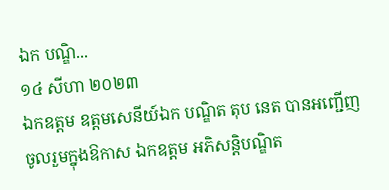ឯក បណ្ឌិ...
១៤ សីហា ២០២៣
ឯកឧត្តម ឧត្តមសេនីយ៍ឯក បណ្ឌិត តុប នេត បានអញ្ជើញចូលរួមក្នុងឱកាស ឯកឧត្តម អភិសន្ដិបណ្ឌិត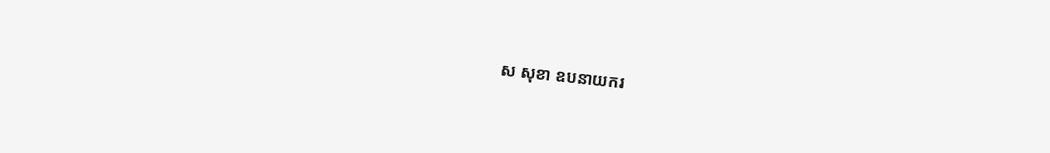ស សុខា ឧបនាយករ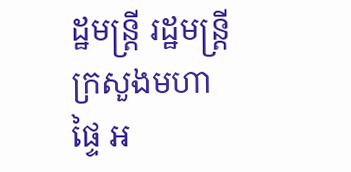ដ្ឋមន្រ្តី រដ្ឋមន្រ្តីក្រសួងមហាផ្ទៃ អ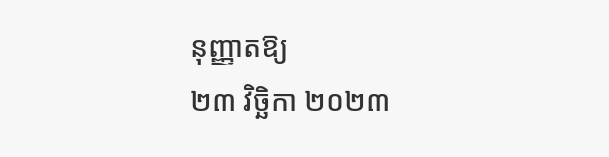នុញ្ញាតឱ្យ
២៣ វិច្ឆិកា ២០២៣